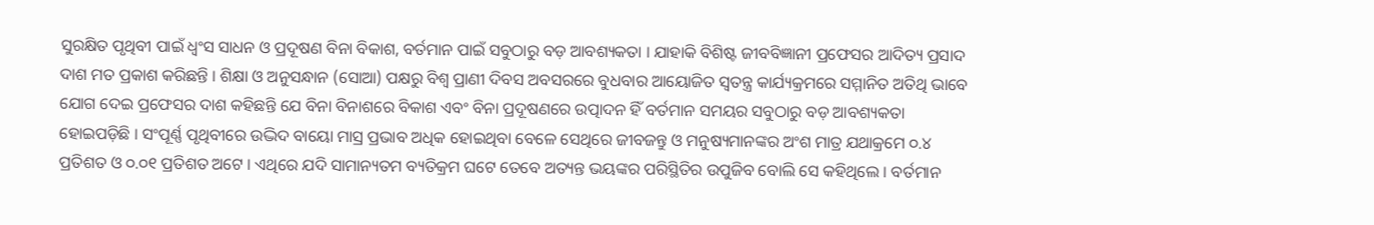ସୁରକ୍ଷିତ ପୃଥିବୀ ପାଇଁ ଧ୍ୱଂସ ସାଧନ ଓ ପ୍ରଦୂଷଣ ବିନା ବିକାଶ, ବର୍ତମାନ ପାଇଁ ସବୁଠାରୁ ବଡ଼ ଆବଶ୍ୟକତା । ଯାହାକି ବିଶିଷ୍ଟ ଜୀବବିଜ୍ଞାନୀ ପ୍ରଫେସର ଆଦିତ୍ୟ ପ୍ରସାଦ ଦାଶ ମତ ପ୍ରକାଶ କରିଛନ୍ତି । ଶିକ୍ଷା ଓ ଅନୁସନ୍ଧାନ (ସୋଆ) ପକ୍ଷରୁ ବିଶ୍ୱ ପ୍ରାଣୀ ଦିବସ ଅବସରରେ ବୁଧବାର ଆୟୋଜିତ ସ୍ୱତନ୍ତ୍ର କାର୍ଯ୍ୟକ୍ରମରେ ସମ୍ମାନିତ ଅତିଥି ଭାବେ ଯୋଗ ଦେଇ ପ୍ରଫେସର ଦାଶ କହିଛନ୍ତି ଯେ ବିନା ବିନାଶରେ ବିକାଶ ଏବଂ ବିନା ପ୍ରଦୂଷଣରେ ଉତ୍ପାଦନ ହିଁ ବର୍ତମାନ ସମୟର ସବୁଠାରୁ ବଡ଼ ଆବଶ୍ୟକତା ହୋଇପଡ଼ିଛି । ସଂପୂର୍ଣ୍ଣ ପୃଥିବୀରେ ଉଦ୍ଭିଦ ବାୟୋ ମାସ୍ର ପ୍ରଭାବ ଅଧିକ ହୋଇଥିବା ବେଳେ ସେଥିରେ ଜୀବଜନ୍ତୁ ଓ ମନୁଷ୍ୟମାନଙ୍କର ଅଂଶ ମାତ୍ର ଯଥାକ୍ରମେ ୦.୪ ପ୍ରତିଶତ ଓ ୦.୦୧ ପ୍ରତିଶତ ଅଟେ । ଏଥିରେ ଯଦି ସାମାନ୍ୟତମ ବ୍ୟତିକ୍ରମ ଘଟେ ତେବେ ଅତ୍ୟନ୍ତ ଭୟଙ୍କର ପରିସ୍ଥିତିର ଉପୁଜିବ ବୋଲି ସେ କହିଥିଲେ । ବର୍ତମାନ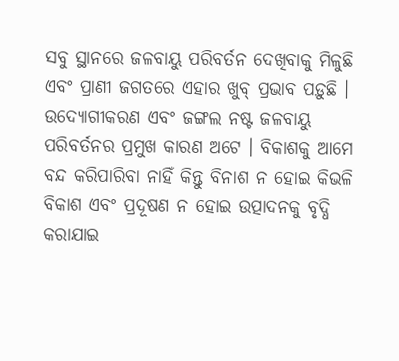ସବୁ ସ୍ଥାନରେ ଜଳବାୟୁ ପରିବର୍ତନ ଦେଖିବାକୁ ମିଳୁଛି ଏବଂ ପ୍ରାଣୀ ଜଗତରେ ଏହାର ଖୁବ୍ ପ୍ରଭାବ ପଡ଼ୁଛି । ଉଦ୍ୟୋଗୀକରଣ ଏବଂ ଜଙ୍ଗଲ ନଷ୍ଟ ଜଳବାୟୁ ପରିବର୍ତନର ପ୍ରମୁଖ କାରଣ ଅଟେ । ବିକାଶକୁ ଆମେ ବନ୍ଦ କରିପାରିବା ନାହିଁ କିନ୍ତୁ ବିନାଶ ନ ହୋଇ କିଭଳି ବିକାଶ ଏବଂ ପ୍ରଦୂଷଣ ନ ହୋଇ ଉତ୍ପାଦନକୁ ବୃଦ୍ଧି କରାଯାଇ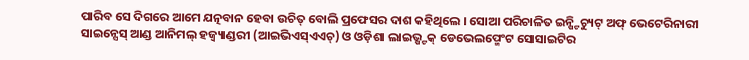ପାରିବ ସେ ଦିଗରେ ଆମେ ଯତ୍ନବାନ ହେବା ଉଚିତ୍ ବୋଲି ପ୍ରଫେସର ଦାଶ କହିଥିଲେ । ସୋଆ ପରିଚାଳିତ ଇନ୍ଷ୍ଟିଚ୍ୟୁଟ୍ ଅଫ୍ ଭେଟେରିନାରୀ ସାଇନ୍ସେସ୍ ଆଣ୍ଡ ଆନିମଲ୍ ହଜ୍ବ୍ୟାଣ୍ଡରୀ (ଆଇଭିଏସ୍ଏଏଚ୍) ଓ ଓଡ଼ିଶା ଲାଇଭ୍ଷ୍ଟକ୍ ଡେଭେଲପ୍ମେଂଟ ସୋସାଇଟିର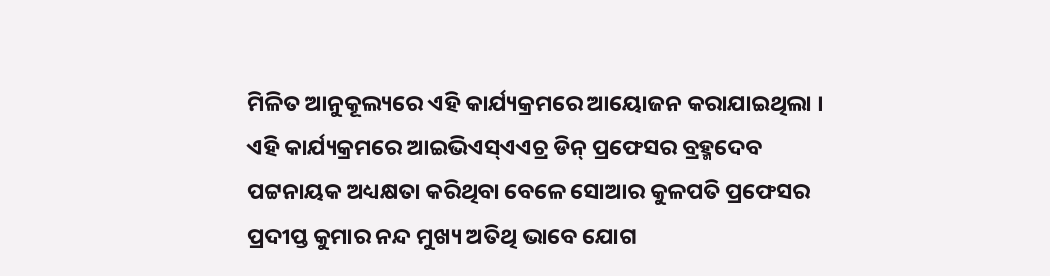ମିଳିତ ଆନୁକୂଲ୍ୟରେ ଏହି କାର୍ଯ୍ୟକ୍ରମରେ ଆୟୋଜନ କରାଯାଇଥିଲା । ଏହି କାର୍ଯ୍ୟକ୍ରମରେ ଆଇଭିଏସ୍ଏଏଚ୍ର ଡିନ୍ ପ୍ରଫେସର ବ୍ରହ୍ମଦେବ ପଟ୍ଟନାୟକ ଅଧ୍ୟକ୍ଷତା କରିଥିବା ବେଳେ ସୋଆର କୁଳପତି ପ୍ରଫେସର ପ୍ରଦୀପ୍ତ କୁମାର ନନ୍ଦ ମୁଖ୍ୟ ଅତିଥି ଭାବେ ଯୋଗ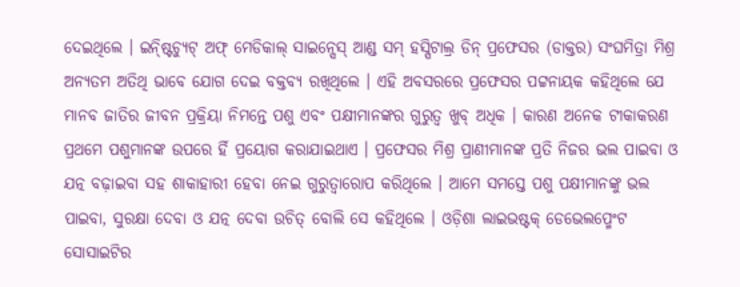ଦେଇଥିଲେ । ଇନ୍ଷ୍ଟିଚ୍ୟୁଟ୍ ଅଫ୍ ମେଡିକାଲ୍ ସାଇନ୍ସେସ୍ ଆଣ୍ଡ ସମ୍ ହସ୍ପିଟାଲ୍ର ଡିନ୍ ପ୍ରଫେସର (ଡାକ୍ତର) ସଂଘମିତ୍ରା ମିଶ୍ର ଅନ୍ୟତମ ଅତିଥି ଭାବେ ଯୋଗ ଦେଇ ବକ୍ତବ୍ୟ ରଖିଥିଲେ । ଏହି ଅବସରରେ ପ୍ରଫେସର ପଟ୍ଟନାୟକ କହିଥିଲେ ଯେ ମାନବ ଜାତିର ଜୀବନ ପ୍ରକ୍ରିୟା ନିମନ୍ତେ ପଶୁ ଏବଂ ପକ୍ଷୀମାନଙ୍କର ଗୁରୁତ୍ୱ ଖୁବ୍ ଅଧିକ । କାରଣ ଅନେକ ଟୀକାକରଣ ପ୍ରଥମେ ପଶୁମାନଙ୍କ ଉପରେ ର୍ହି ପ୍ରୟୋଗ କରାଯାଇଥାଏ । ପ୍ରଫେସର ମିଶ୍ର ପ୍ରାଣୀମାନଙ୍କ ପ୍ରତି ନିଜର ଭଲ ପାଇବା ଓ ଯତ୍ନ ବଢ଼ାଇବା ସହ ଶାକାହାରୀ ହେବା ନେଇ ଗୁରୁତ୍ୱାରୋପ କରିଥିଲେ । ଆମେ ସମସ୍ତେ ପଶୁ ପକ୍ଷୀମାନଙ୍କୁ ଭଲ ପାଇବା, ସୁରକ୍ଷା ଦେବା ଓ ଯତ୍ନ ଦେବା ଉଚିତ୍ ବୋଲି ସେ କହିଥିଲେ । ଓଡ଼ିଶା ଲାଇଭଷ୍ଟକ୍ ଡେଭେଲପ୍ମେଂଟ ସୋସାଇଟିର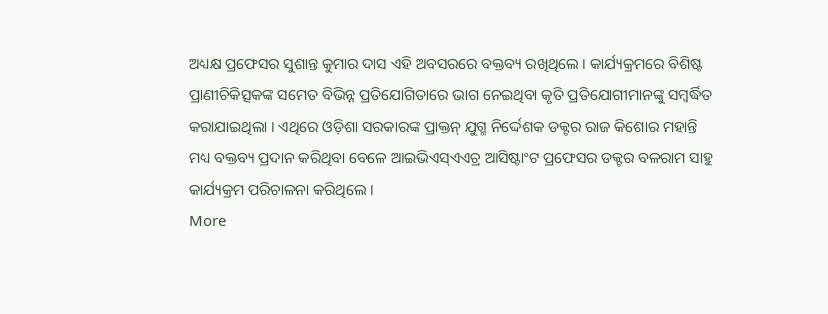ଅଧ୍ୟକ୍ଷ ପ୍ରଫେସର ସୁଶାନ୍ତ କୁମାର ଦାସ ଏହି ଅବସରରେ ବକ୍ତବ୍ୟ ରଖିଥିଲେ । କାର୍ଯ୍ୟକ୍ରମରେ ବିଶିଷ୍ଟ ପ୍ରାଣୀଚିକିତ୍ସକଙ୍କ ସମେତ ବିଭିନ୍ନ ପ୍ରତିଯୋଗିତାରେ ଭାଗ ନେଇଥିବା କୃତି ପ୍ରତିଯୋଗୀମାନଙ୍କୁ ସମ୍ବର୍ଦ୍ଧିତ କରାଯାଇଥିଲା । ଏଥିରେ ଓଡ଼ିଶା ସରକାରଙ୍କ ପ୍ରାକ୍ତନ୍ ଯୁଗ୍ମ ନିର୍ଦ୍ଦେଶକ ଡକ୍ଟର ରାଜ କିଶୋର ମହାନ୍ତି ମଧ୍ୟ ବକ୍ତବ୍ୟ ପ୍ରଦାନ କରିଥିବା ବେଳେ ଆଇଭିଏସ୍ଏଏଚ୍ର ଆସିଷ୍ଟାଂଟ ପ୍ରଫେସର ଡକ୍ଟର ବଳରାମ ସାହୁ କାର୍ଯ୍ୟକ୍ରମ ପରିଚାଳନା କରିଥିଲେ ।
More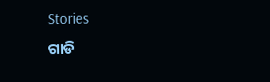Stories
ଗାଡି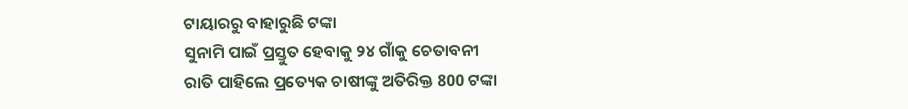ଟାୟାରରୁ ବାହାରୁଛି ଟଙ୍କା
ସୁନାମି ପାଇଁ ପ୍ରସ୍ତୁତ ହେବାକୁ ୨୪ ଗାଁକୁ ଚେତାବନୀ
ରାତି ପାହିଲେ ପ୍ରତ୍ୟେକ ଚାଷୀଙ୍କୁ ଅତିରିକ୍ତ 800 ଟଙ୍କା